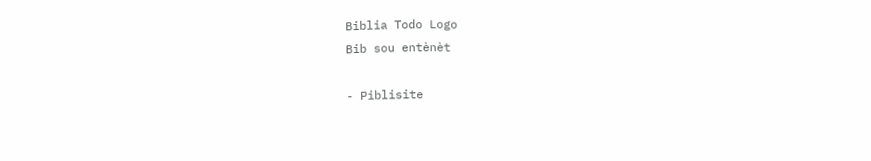Biblia Todo Logo
Bib sou entènèt

- Piblisite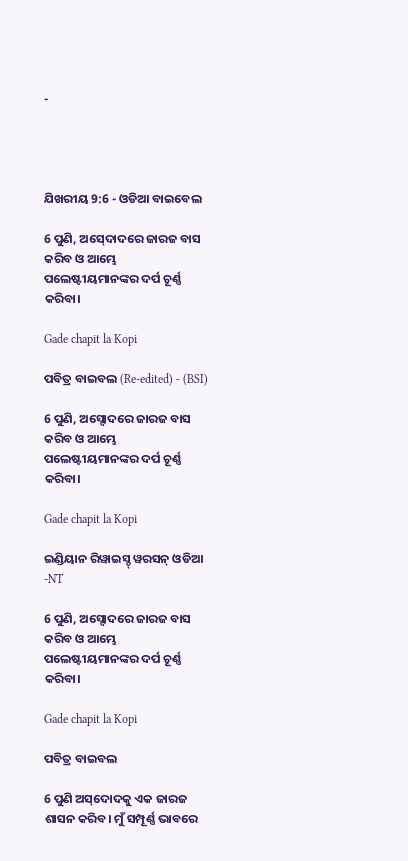-




ଯିଖରୀୟ 9:6 - ଓଡିଆ ବାଇବେଲ

6 ପୁଣି, ଅସ୍‍ଦୋଦରେ ଜାରଜ ବାସ କରିବ ଓ ଆମ୍ଭେ ପଲେଷ୍ଟୀୟମାନଙ୍କର ଦର୍ପ ଚୂର୍ଣ୍ଣ କରିବା।

Gade chapit la Kopi

ପବିତ୍ର ବାଇବଲ (Re-edited) - (BSI)

6 ପୁଣି, ଅସ୍ଦୋଦରେ ଜାରଜ ବାସ କରିବ ଓ ଆମ୍ଭେ ପଲେଷ୍ଟୀୟମାନଙ୍କର ଦର୍ପ ଚୂର୍ଣ୍ଣ କରିବା।

Gade chapit la Kopi

ଇଣ୍ଡିୟାନ ରିୱାଇସ୍ଡ୍ ୱରସନ୍ ଓଡିଆ -NT

6 ପୁଣି, ଅସ୍ଦୋଦରେ ଜାରଜ ବାସ କରିବ ଓ ଆମ୍ଭେ ପଲେଷ୍ଟୀୟମାନଙ୍କର ଦର୍ପ ଚୂର୍ଣ୍ଣ କରିବା।

Gade chapit la Kopi

ପବିତ୍ର ବାଇବଲ

6 ପୁଣି ଅ‌‌ସ୍‌‌ଦୋଦକୁ ଏକ ଜାରଜ ଶାସନ କରିବ। ମୁଁ ସମ୍ପୂର୍ଣ୍ଣ ଭାବରେ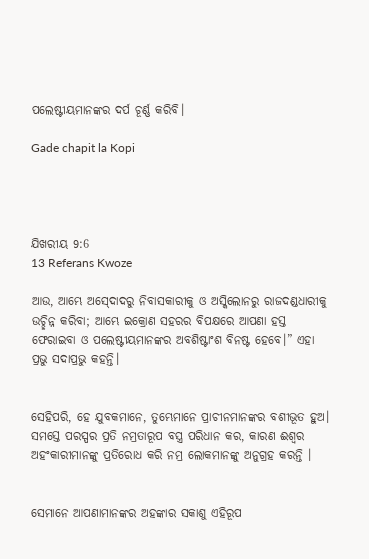ପଲେଷ୍ଟୀୟମାନଙ୍କର ଦର୍ପ ଚୂର୍ଣ୍ଣ କରିବି।

Gade chapit la Kopi




ଯିଖରୀୟ 9:6
13 Referans Kwoze

ଆଉ, ଆମ୍ଭେ ଅସ୍‍ଦୋଦରୁ ନିବାସକାରୀକୁ ଓ ଅସ୍କିଲୋନରୁ ରାଜଦଣ୍ଡଧାରୀକୁ ଉଚ୍ଛିନ୍ନ କରିବା; ଆମ୍ଭେ ଇକ୍ରୋଣ ସହରର ବିପକ୍ଷରେ ଆପଣା ହସ୍ତ ଫେରାଇବା ଓ ପଲେଷ୍ଟୀୟମାନଙ୍କର ଅବଶିଷ୍ଟାଂଶ ବିନଷ୍ଟ ହେବେ।” ଏହା ପ୍ରଭୁ ସଦାପ୍ରଭୁ କହନ୍ତି।


ସେହିପରି, ହେ ଯୁବକମାନେ, ତୁମ୍ଭେମାନେ ପ୍ରାଚୀନମାନଙ୍କର ବଶୀଭୂତ ହୁଅ। ସମସ୍ତେ ପରସ୍ପର ପ୍ରତି ନମ୍ରତାରୂପ ବସ୍ତ୍ର ପରିଧାନ କର, କାରଣ ଈଶ୍ୱର ଅହଂକାରୀମାନଙ୍କୁ ପ୍ରତିରୋଧ କରି ନମ୍ର ଲୋକମାନଙ୍କୁ ଅନୁଗ୍ରହ କରନ୍ତି ।


ସେମାନେ ଆପଣାମାନଙ୍କର ଅହଙ୍କାର ସକାଶୁ ଏହିରୂପ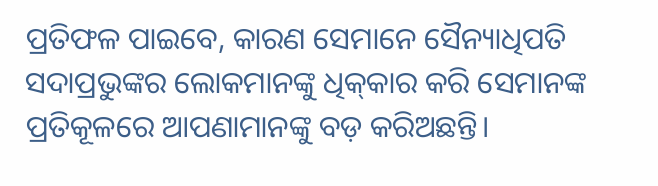ପ୍ରତିଫଳ ପାଇବେ, କାରଣ ସେମାନେ ସୈନ୍ୟାଧିପତି ସଦାପ୍ରଭୁଙ୍କର ଲୋକମାନଙ୍କୁ ଧିକ୍‍କାର କରି ସେମାନଙ୍କ ପ୍ରତିକୂଳରେ ଆପଣାମାନଙ୍କୁ ବଡ଼ କରିଅଛନ୍ତି।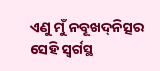ଏଣୁ ମୁଁ ନବୂଖଦ୍‍ନିତ୍ସର ସେହି ସ୍ୱର୍ଗସ୍ଥ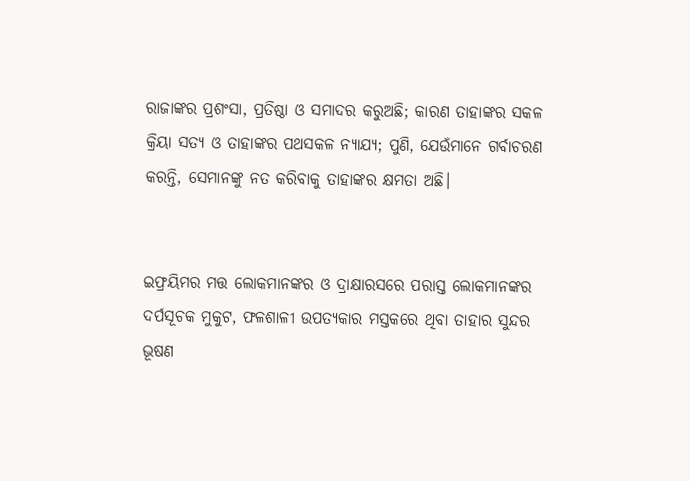ରାଜାଙ୍କର ପ୍ରଶଂସା, ପ୍ରତିଷ୍ଠା ଓ ସମାଦର କରୁଅଛି; କାରଣ ତାହାଙ୍କର ସକଳ କ୍ରିୟା ସତ୍ୟ ଓ ତାହାଙ୍କର ପଥସକଳ ନ୍ୟାଯ୍ୟ; ପୁଣି, ଯେଉଁମାନେ ଗର୍ବାଚରଣ କରନ୍ତି, ସେମାନଙ୍କୁ ନତ କରିବାକୁ ତାହାଙ୍କର କ୍ଷମତା ଅଛି।


ଇଫ୍ରୟିମର ମତ୍ତ ଲୋକମାନଙ୍କର ଓ ଦ୍ରାକ୍ଷାରସରେ ପରାସ୍ତ ଲୋକମାନଙ୍କର ଦର୍ପସୂଚକ ମୁକୁଟ, ଫଳଶାଳୀ ଉପତ୍ୟକାର ମସ୍ତକରେ ଥିବା ତାହାର ସୁନ୍ଦର ଭୂଷଣ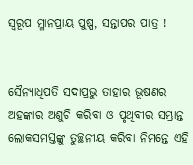ସ୍ୱରୂପ ମ୍ଳାନପ୍ରାୟ ପୁଷ୍ପ, ସନ୍ତାପର ପାତ୍ର !


ସୈନ୍ୟାଧିପତି ସଦାପ୍ରଭୁ ତାହାର ଭୂଷଣର ଅହଙ୍କାର ଅଶୁଚି କରିବା ଓ ପୃଥିବୀର ସମ୍ଭ୍ରାନ୍ତ ଲୋକସମସ୍ତଙ୍କୁ ତୁଚ୍ଛନୀୟ କରିବା ନିମନ୍ତେ ଏହି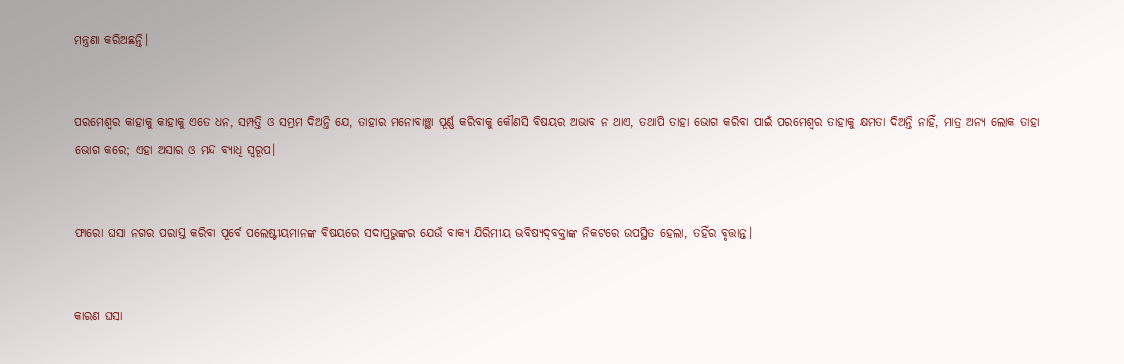ମନ୍ତ୍ରଣା କରିଅଛନ୍ତି।


ପରମେଶ୍ୱର କାହାକୁ କାହାକୁ ଏତେ ଧନ, ସମ୍ପତ୍ତି ଓ ସମ୍ଭ୍ରମ ଦିଅନ୍ତି ଯେ, ତାହାର ମନୋବାଞ୍ଛା ପୂର୍ଣ୍ଣ କରିବାକୁ କୌଣସି ବିଷୟର ଅଭାବ ନ ଥାଏ, ତଥାପି ତାହା ଭୋଗ କରିବା ପାଇଁ ପରମେଶ୍ୱର ତାହାକୁ କ୍ଷମତା ଦିଅନ୍ତି ନାହିଁ, ମାତ୍ର ଅନ୍ୟ ଲୋକ ତାହା ଭୋଗ କରେ; ଏହା ଅସାର ଓ ମନ୍ଦ ବ୍ୟାଧି ସ୍ୱରୂପ।


ଫାରୋ ଘସା ନଗର ପରାସ୍ତ କରିବା ପୂର୍ବେ ପଲେଷ୍ଟୀୟମାନଙ୍କ ବିଷୟରେ ସଦାପ୍ରଭୁଙ୍କର ଯେଉଁ ବାକ୍ୟ ଯିରିମୀୟ ଭବିଷ୍ୟଦ୍‍ବକ୍ତାଙ୍କ ନିକଟରେ ଉପସ୍ଥିତ ହେଲା, ତହିଁର ବୃତ୍ତାନ୍ତ।


କାରଣ ଘସା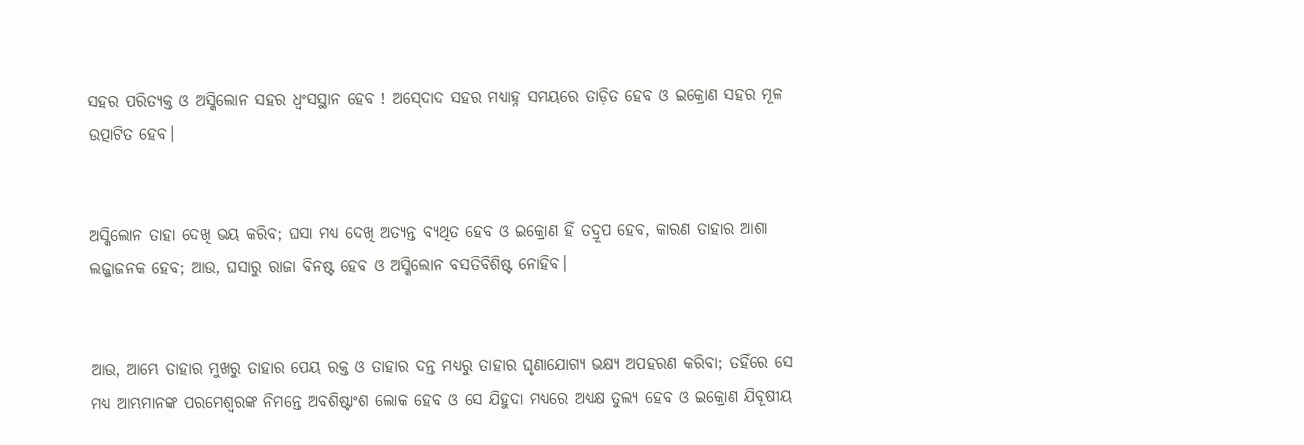ସହର ପରିତ୍ୟକ୍ତ ଓ ଅସ୍କିଲୋନ ସହର ଧ୍ୱଂସସ୍ଥାନ ହେବ ! ଅସ୍‍ଦୋଦ ସହର ମଧ୍ୟାହ୍ନ ସମୟରେ ତାଡ଼ିତ ହେବ ଓ ଇକ୍ରୋଣ ସହର ମୂଳ ଉତ୍ପାଟିତ ହେବ।


ଅସ୍କିଲୋନ ତାହା ଦେଖି ଭୟ କରିବ; ଘସା ମଧ୍ୟ ଦେଖି ଅତ୍ୟନ୍ତ ବ୍ୟଥିତ ହେବ ଓ ଇକ୍ରୋଣ ହିଁ ତଦ୍ରୂପ ହେବ, କାରଣ ତାହାର ଆଶା ଲଜ୍ଜାଜନକ ହେବ; ଆଉ, ଘସାରୁ ରାଜା ବିନଷ୍ଟ ହେବ ଓ ଅସ୍କିଲୋନ ବସତିବିଶିଷ୍ଟ ନୋହିବ।


ଆଉ, ଆମ୍ଭେ ତାହାର ମୁଖରୁ ତାହାର ପେୟ ରକ୍ତ ଓ ତାହାର ଦନ୍ତ ମଧ୍ୟରୁ ତାହାର ଘୃଣାଯୋଗ୍ୟ ଭକ୍ଷ୍ୟ ଅପହରଣ କରିବା; ତହିଁରେ ସେ ମଧ୍ୟ ଆମ୍ଭମାନଙ୍କ ପରମେଶ୍ୱରଙ୍କ ନିମନ୍ତେ ଅବଶିଷ୍ଟାଂଶ ଲୋକ ହେବ ଓ ସେ ଯିହୁଦା ମଧ୍ୟରେ ଅଧ୍ୟକ୍ଷ ତୁଲ୍ୟ ହେବ ଓ ଇକ୍ରୋଣ ଯିବୂଷୀୟ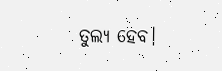ତୁଲ୍ୟ ହେବ।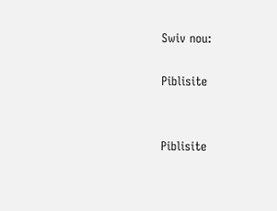Swiv nou:

Piblisite


Piblisite